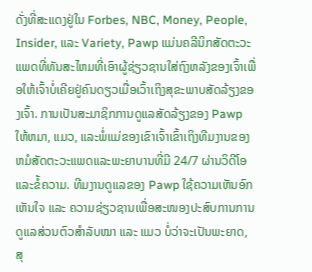ດັ່ງທີ່ສະແດງຢູ່ໃນ Forbes, NBC, Money, People, Insider, ແລະ Variety, Pawp ແມ່ນຄລີນິກສັດຕະວະແພດທີ່ທັນສະໄຫມທີ່ເອົາຜູ້ຊ່ຽວຊານໃສ່ຖົງຫລັງຂອງເຈົ້າເພື່ອໃຫ້ເຈົ້າບໍ່ເຄີຍຢູ່ຄົນດຽວເມື່ອເວົ້າເຖິງສຸຂະພາບສັດລ້ຽງຂອງເຈົ້າ. ການເປັນສະມາຊິກການດູແລສັດລ້ຽງຂອງ Pawp ໃຫ້ຫມາ, ແມວ, ແລະພໍ່ແມ່ຂອງເຂົາເຈົ້າເຂົ້າເຖິງທີມງານຂອງຫມໍສັດຕະວະແພດແລະພະຍາບານທີ່ມີ 24/7 ຜ່ານວິດີໂອແລະຂໍ້ຄວາມ. ທີມງານດູແລຂອງ Pawp ໃຊ້ຄວາມເຫັນອົກເຫັນໃຈ ແລະ ຄວາມຊ່ຽວຊານເພື່ອສະໜອງປະສົບການການດູແລສ່ວນຕົວສຳລັບໝາ ແລະ ແມວ ບໍ່ວ່າຈະເປັນພະຍາດ, ສຸ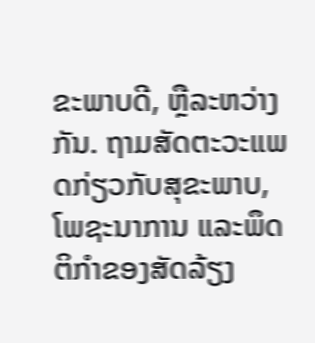ຂະພາບດີ, ຫຼືລະຫວ່າງກັນ. ຖາມສັດຕະວະແພດກ່ຽວກັບສຸຂະພາບ, ໂພຊະນາການ ແລະພຶດຕິກຳຂອງສັດລ້ຽງ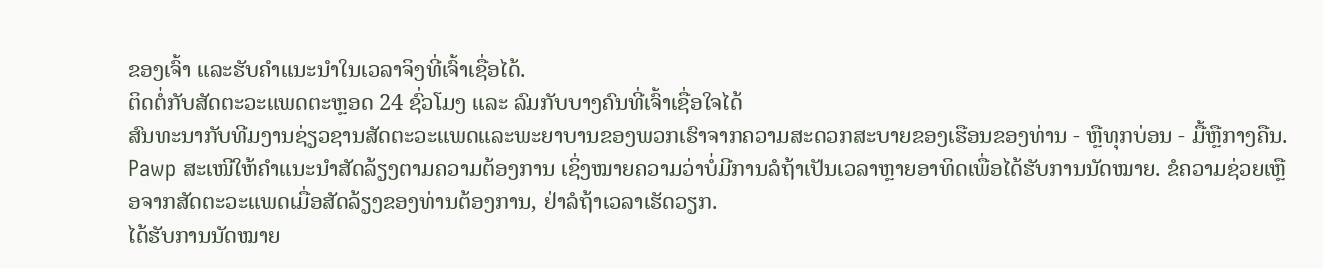ຂອງເຈົ້າ ແລະຮັບຄຳແນະນຳໃນເວລາຈິງທີ່ເຈົ້າເຊື່ອໄດ້.
ຕິດຕໍ່ກັບສັດຕະວະແພດຕະຫຼອດ 24 ຊົ່ວໂມງ ແລະ ລົມກັບບາງຄົນທີ່ເຈົ້າເຊື່ອໃຈໄດ້
ສົນທະນາກັບທີມງານຊ່ຽວຊານສັດຕະວະແພດແລະພະຍາບານຂອງພວກເຮົາຈາກຄວາມສະດວກສະບາຍຂອງເຮືອນຂອງທ່ານ - ຫຼືທຸກບ່ອນ - ມື້ຫຼືກາງຄືນ. Pawp ສະເໜີໃຫ້ຄຳແນະນຳສັດລ້ຽງຕາມຄວາມຕ້ອງການ ເຊິ່ງໝາຍຄວາມວ່າບໍ່ມີການລໍຖ້າເປັນເວລາຫຼາຍອາທິດເພື່ອໄດ້ຮັບການນັດໝາຍ. ຂໍຄວາມຊ່ວຍເຫຼືອຈາກສັດຕະວະແພດເມື່ອສັດລ້ຽງຂອງທ່ານຕ້ອງການ, ຢ່າລໍຖ້າເວລາເຮັດວຽກ.
ໄດ້ຮັບການນັດໝາຍ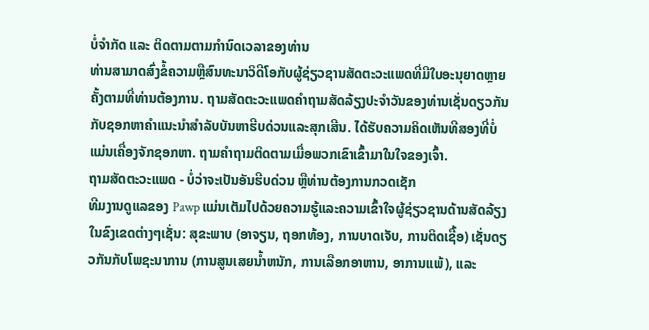ບໍ່ຈຳກັດ ແລະ ຕິດຕາມຕາມກຳນົດເວລາຂອງທ່ານ
ທ່ານສາມາດສົ່ງຂໍ້ຄວາມຫຼືສົນທະນາວິດີໂອກັບຜູ້ຊ່ຽວຊານສັດຕະວະແພດທີ່ມີໃບອະນຸຍາດຫຼາຍຄັ້ງຕາມທີ່ທ່ານຕ້ອງການ. ຖາມສັດຕະວະແພດຄໍາຖາມສັດລ້ຽງປະຈໍາວັນຂອງທ່ານເຊັ່ນດຽວກັນກັບຊອກຫາຄໍາແນະນໍາສໍາລັບບັນຫາຮີບດ່ວນແລະສຸກເສີນ. ໄດ້ຮັບຄວາມຄິດເຫັນທີສອງທີ່ບໍ່ແມ່ນເຄື່ອງຈັກຊອກຫາ. ຖາມຄໍາຖາມຕິດຕາມເມື່ອພວກເຂົາເຂົ້າມາໃນໃຈຂອງເຈົ້າ.
ຖາມສັດຕະວະແພດ - ບໍ່ວ່າຈະເປັນອັນຮີບດ່ວນ ຫຼືທ່ານຕ້ອງການກວດເຊັກ
ທີມງານດູແລຂອງ Pawp ແມ່ນເຕັມໄປດ້ວຍຄວາມຮູ້ແລະຄວາມເຂົ້າໃຈຜູ້ຊ່ຽວຊານດ້ານສັດລ້ຽງໃນຂົງເຂດຕ່າງໆເຊັ່ນ: ສຸຂະພາບ (ອາຈຽນ, ຖອກທ້ອງ, ການບາດເຈັບ, ການຕິດເຊື້ອ) ເຊັ່ນດຽວກັນກັບໂພຊະນາການ (ການສູນເສຍນ້ຳຫນັກ, ການເລືອກອາຫານ, ອາການແພ້), ແລະ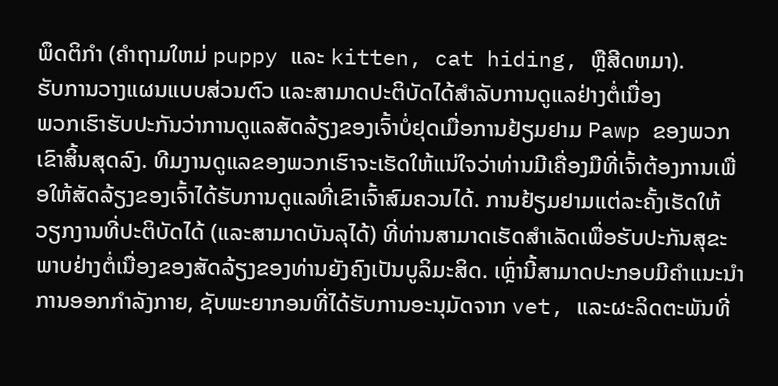ພຶດຕິກໍາ (ຄໍາຖາມໃຫມ່ puppy ແລະ kitten, cat hiding, ຫຼືສີດຫມາ).
ຮັບການວາງແຜນແບບສ່ວນຕົວ ແລະສາມາດປະຕິບັດໄດ້ສຳລັບການດູແລຢ່າງຕໍ່ເນື່ອງ
ພວກເຮົາຮັບປະກັນວ່າການດູແລສັດລ້ຽງຂອງເຈົ້າບໍ່ຢຸດເມື່ອການຢ້ຽມຢາມ Pawp ຂອງພວກເຂົາສິ້ນສຸດລົງ. ທີມງານດູແລຂອງພວກເຮົາຈະເຮັດໃຫ້ແນ່ໃຈວ່າທ່ານມີເຄື່ອງມືທີ່ເຈົ້າຕ້ອງການເພື່ອໃຫ້ສັດລ້ຽງຂອງເຈົ້າໄດ້ຮັບການດູແລທີ່ເຂົາເຈົ້າສົມຄວນໄດ້. ການຢ້ຽມຢາມແຕ່ລະຄັ້ງເຮັດໃຫ້ວຽກງານທີ່ປະຕິບັດໄດ້ (ແລະສາມາດບັນລຸໄດ້) ທີ່ທ່ານສາມາດເຮັດສໍາເລັດເພື່ອຮັບປະກັນສຸຂະພາບຢ່າງຕໍ່ເນື່ອງຂອງສັດລ້ຽງຂອງທ່ານຍັງຄົງເປັນບູລິມະສິດ. ເຫຼົ່ານີ້ສາມາດປະກອບມີຄໍາແນະນໍາການອອກກໍາລັງກາຍ, ຊັບພະຍາກອນທີ່ໄດ້ຮັບການອະນຸມັດຈາກ vet, ແລະຜະລິດຕະພັນທີ່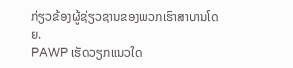ກ່ຽວຂ້ອງຜູ້ຊ່ຽວຊານຂອງພວກເຮົາສາບານໂດຍ.
PAWP ເຮັດວຽກແນວໃດ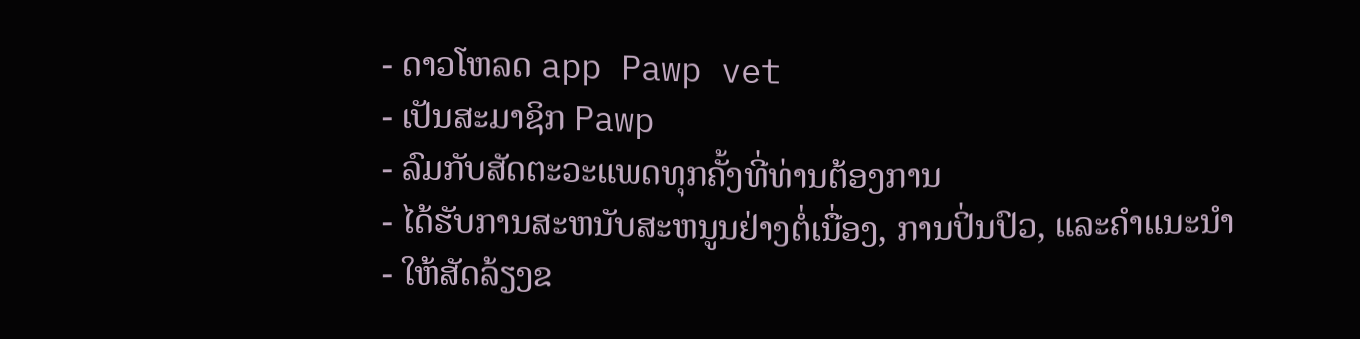- ດາວໂຫລດ app Pawp vet
- ເປັນສະມາຊິກ Pawp
- ລົມກັບສັດຕະວະແພດທຸກຄັ້ງທີ່ທ່ານຕ້ອງການ
- ໄດ້ຮັບການສະຫນັບສະຫນູນຢ່າງຕໍ່ເນື່ອງ, ການປິ່ນປົວ, ແລະຄໍາແນະນໍາ
- ໃຫ້ສັດລ້ຽງຂ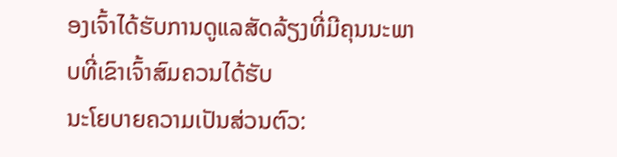ອງເຈົ້າໄດ້ຮັບການດູແລສັດລ້ຽງທີ່ມີຄຸນນະພາບທີ່ເຂົາເຈົ້າສົມຄວນໄດ້ຮັບ
ນະໂຍບາຍຄວາມເປັນສ່ວນຕົວ: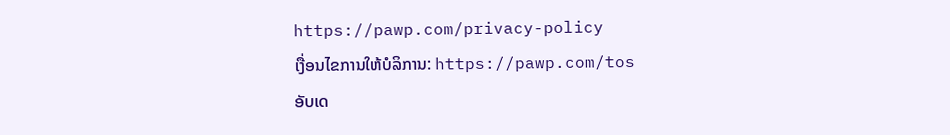https://pawp.com/privacy-policy
ເງື່ອນໄຂການໃຫ້ບໍລິການ: https://pawp.com/tos
ອັບເດ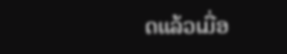ດແລ້ວເມື່ອ